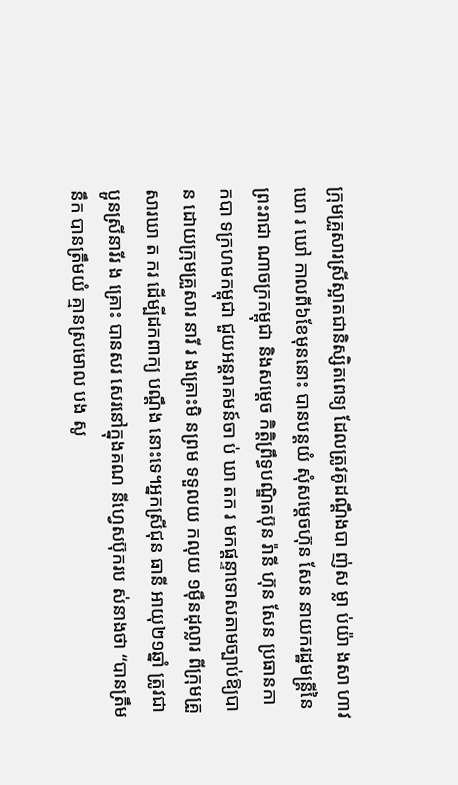ក្រុមគ្រួសារស្រីស្អាតជានិស្សិតពេទ្យ ដែលត្រូវគូដណ្តឹងបា ញ់ស ម្លា ប់យ៉ា ងសា ហាវ ឃោ រ ឃៅ កាលពី៦ខែមុននោះ បានបន្តយំ សុំសម្តេចហ៊ុន សែន នាយករដ្ឋមន្ត្រីនៃព្រះរាជា ណាចក្រកម្ពុជា និងសម្តេច កិត្តិព្រឹទ្ធបណ្ឌិតប៊ុន រ៉ានី ហ៊ុន សែន ប្រធានកា កបា ទក្រហមកម្ពុជា ជួយអន្តរាគមន៍ចា ប់ ឃា តក រ មកផ្តន្ទាទោសតាមច្បាប់ឱ្យបាន ដោយក្រុមគ្រួសារ នារី រ ងគ្រោះមិ នព្រម ទទួលយ កលុយ ១ម៉ឺនដុល្លារ ពីក្រុមគ្រួសារឃា ត ករ ដើម្បីដកពាក្យ បណ្តឹង នោះទេ។អ្នកស្រីជុន ធានី អាយុ២១ឆ្នាំ ត្រូវជាប្អូនស្រីនារីរ ង គ្រោះ បានសរ សេរនៅក្នុងគណ នីហ្វេសប៊ុករប ស់នាងថា “បានត្រឹមនឹក បានត្រឹមយំ គ្មានស្រមោល បង សូ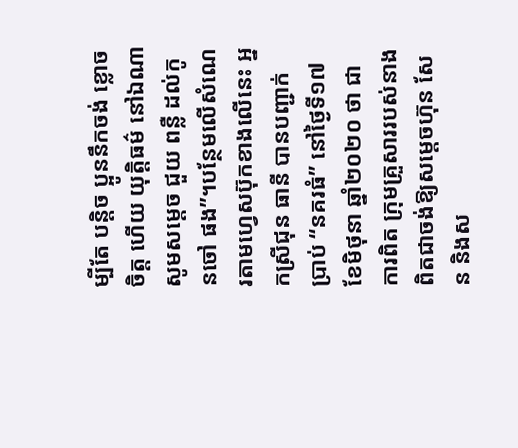ម្បីតែ បន្តិច ប្អូននឹកចង់ ខ្លោចចិត្ត ហើយ យុត្តិធម៌ នៅឯណា សូមសម្តេច ជួយ ពន្លឺ ដល់កូនចៅ ផង”។បន្ថែមលើសំណេរតាមហ្វេសប៊ុកខាងលើនេះ អ្នកស្រីជុន ធានី បានបញ្ជាក់ប្រាប់ “នគរធំ” នៅថ្ងៃទី១៧ ខែមិថុនា ឆ្នាំ២០២០ ថា ជាការពិត ក្រុមគ្រួសាររបស់នាងពិតជាចង់ឱ្យសម្តេចហ៊ុន សែន និងស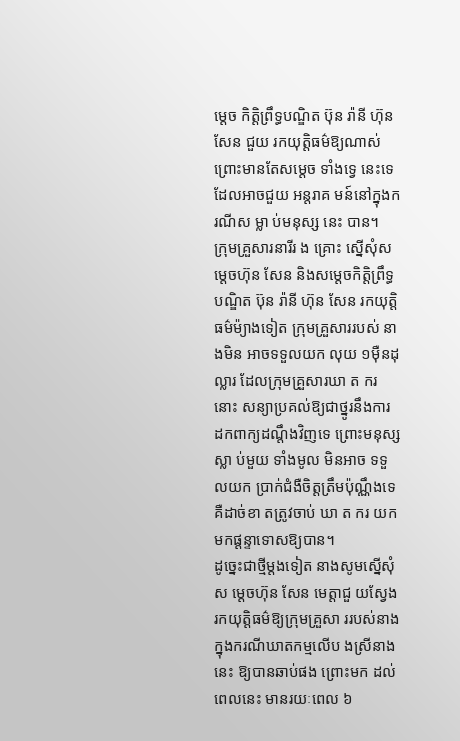ម្តេច កិត្តិព្រឹទ្ធបណ្ឌិត ប៊ុន រ៉ានី ហ៊ុន សែន ជួយ រកយុត្តិធម៌ឱ្យណាស់ ព្រោះមានតែសម្តេច ទាំងទ្វេ នេះទេ ដែលអាចជួយ អន្តរាគ មន៍នៅក្នុងករណីស ម្លា ប់មនុស្ស នេះ បាន។
ក្រុមគ្រួសារនារីរ ង គ្រោះ ស្នើសុំស ម្តេចហ៊ុន សែន និងសម្តេចកិត្តិព្រឹទ្ធបណ្ឌិត ប៊ុន រ៉ានី ហ៊ុន សែន រកយុត្តិធម៌ម៉្យាងទៀត ក្រុមគ្រួសាររបស់ នាងមិន អាចទទួលយក លុយ ១ម៉ឺនដុល្លារ ដែលក្រុមគ្រួសារឃា ត ករ នោះ សន្យាប្រគល់ឱ្យជាថ្នូរនឹងការ ដកពាក្យដណ្តឹងវិញទេ ព្រោះមនុស្សស្លា ប់មួយ ទាំងមូល មិនអាច ទទួលយក ប្រាក់ជំងឺចិត្តត្រឹមប៉ុណ្ណឹងទេ គឺដាច់ខា តត្រូវចាប់ ឃា ត ករ យកមកផ្តន្ទាទោសឱ្យបាន។
ដូច្នេះជាថ្មីម្តងទៀត នាងសូមស្នើសុំស ម្តេចហ៊ុន សែន មេត្តាជួ យស្វែងរកយុត្តិធម៌ឱ្យក្រុមគ្រួសា ររបស់នាង ក្នុងករណីឃាតកម្មលើប ងស្រីនាងនេះ ឱ្យបានឆាប់ផង ព្រោះមក ដល់ ពេលនេះ មានរយៈពេល ៦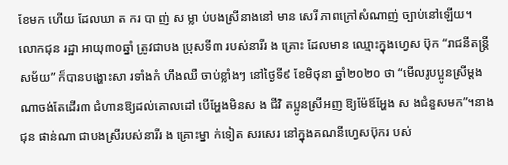ខែមក ហើយ ដែលឃា ត ករ បា ញ់ ស ម្លា ប់បងស្រីនាងនៅ មាន សេរី ភាពក្រៅសំណាញ់ ច្បាប់នៅឡើយ។
លោកជុន រដ្ឋា អាយុ៣០ឆ្នាំ ត្រូវជាបង ប្រុសទី៣ របស់នារីរ ង គ្រោះ ដែលមាន ឈ្មោះក្នុងហ្វេស ប៊ុក “រាជនីតន្ត្រីសម័យ” ក៏បានបង្ហោះសា រទាំងកំ ហឹងឈឺ ចាប់ខ្លាំងៗ នៅថ្ងៃទី៩ ខែមិថុនា ឆ្នាំ២០២០ ថា “មើលរូបប្អូនស្រីម្តងណាចង់តែដើរ៣ ជំហានឱ្យដល់គោលដៅ បើអ្ហែងមិនស ង ជីវិ តប្អូនស្រីអញ ឱ្យម៉ែឪអ្ហែង ស ងជំនួសមក”។នាងជុន ផាន់ណា ជាបងស្រីរបស់នារីរ ង គ្រោះម្នា ក់ទៀត សរសេរ នៅក្នុងគណនីហ្វេសប៊ុករ បស់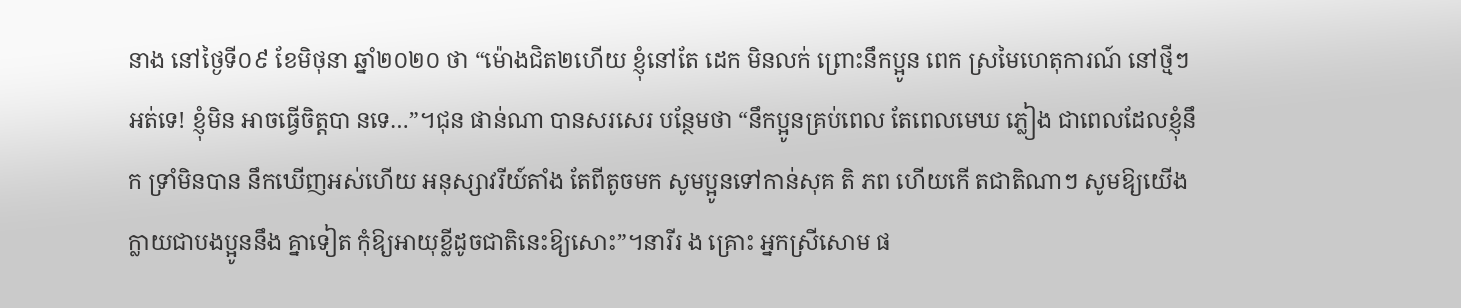នាង នៅថ្ងៃទី០៩ ខែមិថុនា ឆ្នាំ២០២០ ថា “ម៉ោងជិត២ហើយ ខ្ញុំនៅតែ ដេក មិនលក់ ព្រោះនឹកប្អូន ពេក ស្រមៃហេតុការណ៍ នៅថ្មីៗ អត់ទេ! ខ្ញុំមិន អាចធ្វើចិត្តបា នទេ…”។ជុន ផាន់ណា បានសរសេរ បន្ថែមថា “នឹកប្អូនគ្រប់ពេល តែពេលមេឃ ភ្លៀង ជាពេលដែលខ្ញុំនឹក ទ្រាំមិនបាន នឹកឃើញអស់ហើយ អនុស្សាវរីយ៍តាំង តែពីតូចមក សូមប្អូនទៅកាន់សុគ តិ ភព ហើយកើ តជាតិណាៗ សូមឱ្យយើងក្លាយជាបងប្អូននឹង គ្នាទៀត កុំឱ្យអាយុខ្លីដូចជាតិនេះឱ្យសោះ”។នារីរ ង គ្រោះ អ្នកស្រីសោម ផ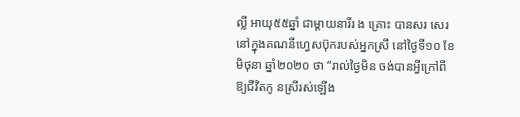ល្លី អាយុ៥៥ឆ្នាំ ជាម្តាយនារីរ ង គ្រោះ បានសរ សេរនៅក្នុងគណនីហ្វេសប៊ុករបស់អ្នកស្រី នៅថ្ងៃទី១០ ខែមិថុនា ឆ្នាំ២០២០ ថា “រាល់ថ្ងៃមិន ចង់បានអ្វីក្រៅពីឱ្យជីវិតកូ នស្រីរស់ឡើង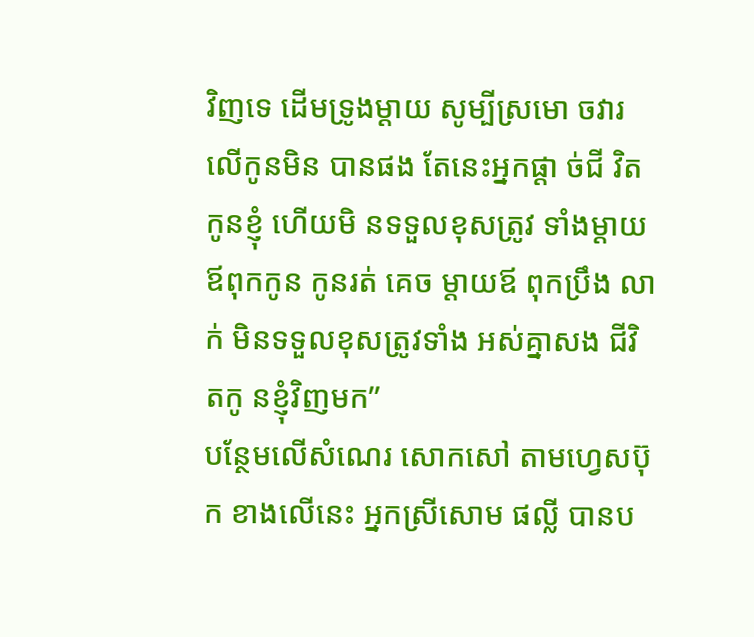វិញទេ ដើមទ្រូងម្តាយ សូម្បីស្រមោ ចវារលើកូនមិន បានផង តែនេះអ្នកផ្តា ច់ជី វិតកូនខ្ញុំ ហើយមិ នទទួលខុសត្រូវ ទាំងម្តាយឪពុកកូន កូនរត់ គេច ម្តាយឪ ពុកប្រឹង លាក់ មិនទទួលខុសត្រូវទាំង អស់គ្នាសង ជីវិ តកូ នខ្ញុំវិញមក”
បន្ថែមលើសំណេរ សោកសៅ តាមហ្វេសប៊ុក ខាងលើនេះ អ្នកស្រីសោម ផល្លី បានប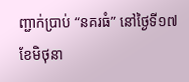ញ្ជាក់ប្រាប់ “នគរធំ” នៅថ្ងៃទី១៧ ខែមិថុនា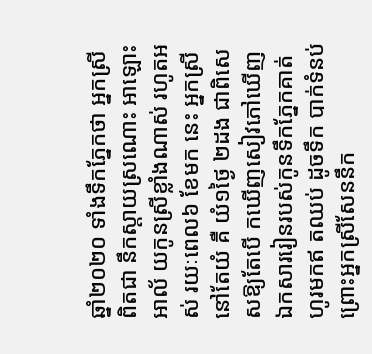ឆ្នាំ២០២០ ទាំងទឹកភ្នែកថា អ្នកស្រីពិតជា នឹកស្តាយស្រណោះ អាឡោះអាល័ យកូនស្រីខ្លាំងណាស់ រហូតអស់ រយៈពេល៦ ខែមក នេះ អ្នកស្រីនៅតែយំ គឺ យំ១ថ្ងៃ ២ដង ជាពិសេសឱ្យតែបើ កឃើញសៀវភៅឃើញឯកសាររៀនរបស់កូនទឹកភ្នែកគាត់ហូរមកឥ តឈប់ ដូចទឹក បាក់ទំនប់ ព្រោះអ្នកស្រីសែននឹក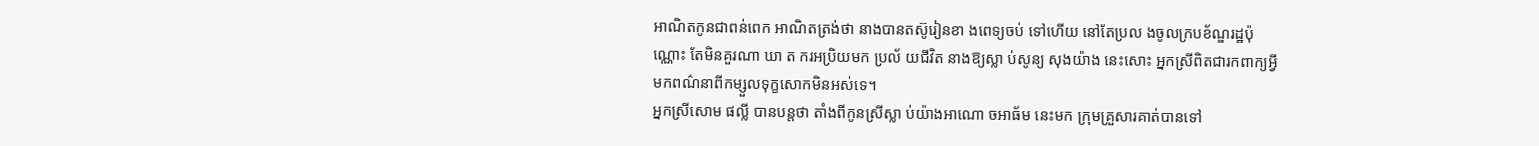អាណិតកូនជាពន់ពេក អាណិតត្រង់ថា នាងបានតស៊ូរៀនខា ងពេទ្យចប់ ទៅហើយ នៅតែប្រល ងចូលក្របខ័ណ្ឌរដ្ឋប៉ុណ្ណោះ តែមិនគួរណា ឃា ត ករអប្រិយមក ប្រល័ យជីវិត នាងឱ្យស្លា ប់សូន្យ សុងយ៉ាង នេះសោះ អ្នកស្រីពិតជារកពាក្យអ្វីមកពណ៌នាពីកម្សួលទុក្ខសោកមិនអស់ទេ។
អ្នកស្រីសោម ផល្លី បានបន្តថា តាំងពីកូនស្រីស្លា ប់យ៉ាងអាណោ ចអាធ័ម នេះមក ក្រុមគ្រួសារគាត់បានទៅ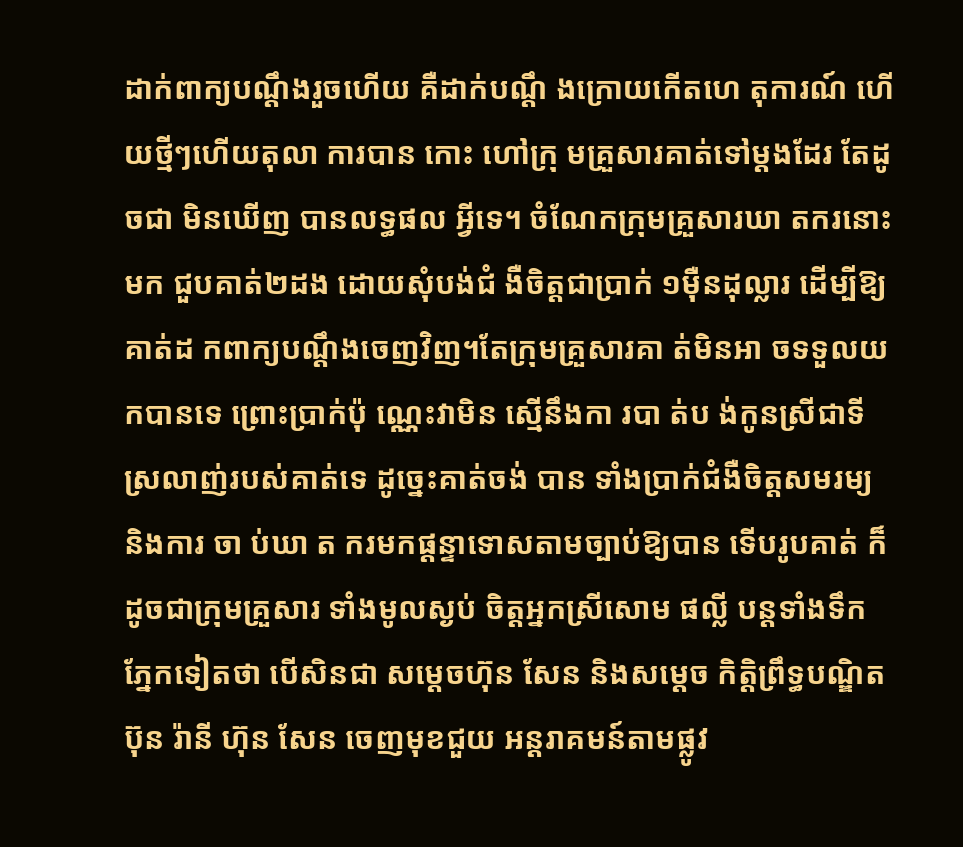ដាក់ពាក្យបណ្តឹងរួចហើយ គឺដាក់បណ្តឹ ងក្រោយកើតហេ តុការណ៍ ហើយថ្មីៗហើយតុលា ការបាន កោះ ហៅក្រុ មគ្រួសារគាត់ទៅម្តងដែរ តែដូចជា មិនឃើញ បានលទ្ធផល អ្វីទេ។ ចំណែកក្រុមគ្រួសារឃា តករនោះ មក ជួបគាត់២ដង ដោយសុំបង់ជំ ងឺចិត្តជាប្រាក់ ១ម៉ឺនដុល្លារ ដើម្បីឱ្យគាត់ដ កពាក្យបណ្តឹងចេញវិញ។តែក្រុមគ្រួសារគា ត់មិនអា ចទទួលយកបានទេ ព្រោះប្រាក់ប៉ុ ណ្ណេះវាមិន ស្មើនឹងកា របា ត់ប ង់កូនស្រីជាទីស្រលាញ់របស់គាត់ទេ ដូច្នេះគាត់ចង់ បាន ទាំងប្រាក់ជំងឺចិត្តសមរម្យ និងការ ចា ប់ឃា ត ករមកផ្តន្ទាទោសតាមច្បាប់ឱ្យបាន ទើបរូបគាត់ ក៏ដូចជាក្រុមគ្រួសារ ទាំងមូលស្ងប់ ចិត្តអ្នកស្រីសោម ផល្លី បន្តទាំងទឹក ភ្នែកទៀតថា បើសិនជា សម្តេចហ៊ុន សែន និងសម្តេច កិត្តិព្រឹទ្ធបណ្ឌិតប៊ុន រ៉ានី ហ៊ុន សែន ចេញមុខជួយ អន្តរាគមន៍តាមផ្លូវ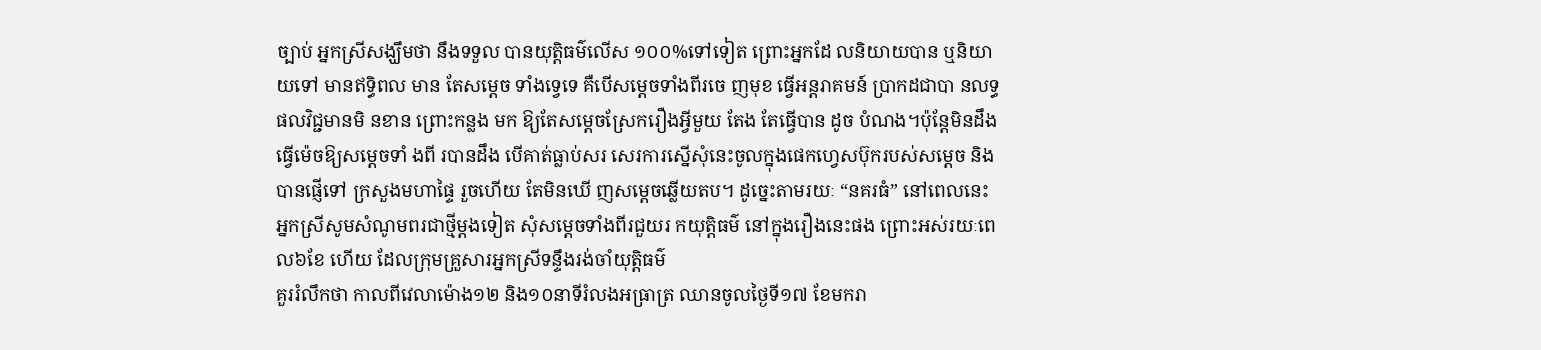ច្បាប់ អ្នកស្រីសង្ឃឹមថា នឹងទទួល បានយុត្តិធម៌លើស ១០០%ទៅទៀត ព្រោះអ្នកដែ លនិយាយបាន ឬនិយាយទៅ មានឥទ្ធិពល មាន តែសម្តេច ទាំងទ្វេទេ គឺបើសម្តេចទាំងពីរចេ ញមុខ ធ្វើអន្តរាគមន៍ ប្រាកដជាបា នលទ្ធផលវិជ្ជមានមិ នខាន ព្រោះកន្លង មក ឱ្យតែសម្តេចស្រែករឿងអ្វីមួយ តែង តែធ្វើបាន ដូច បំណង។ប៉ុន្តែមិនដឹងធ្វើម៉េចឱ្យសម្តេចទាំ ងពី របានដឹង បើគាត់ធ្លាប់សរ សេរការស្នើសុំនេះចូលក្នុងផេកហ្វេសប៊ុករបស់សម្តេច និងបានផ្ញើទៅ ក្រសួងមហាផ្ទៃ រួចហើយ តែមិនឃើ ញសម្តេចឆ្លើយតប។ ដូច្នេះតាមរយៈ “នគរធំ” នៅពេលនេះ អ្នកស្រីសូមសំណូមពរជាថ្មីម្តងទៀត សុំសម្តេចទាំងពីរជួយរ កយុត្តិធម៌ នៅក្នុងរឿងនេះផង ព្រោះអស់រយៈពេល៦ខែ ហើយ ដែលក្រុមគ្រួសារអ្នកស្រីទន្ទឹងរង់ចាំយុត្តិធម៌
គួររំលឹកថា កាលពីវេលាម៉ោង១២ និង១០នាទីរំលងអធ្រាត្រ ឈានចូលថ្ងៃទី១៧ ខែមករា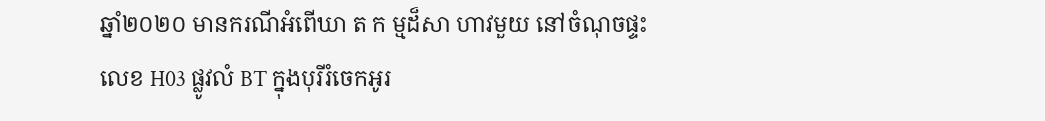ឆ្នាំ២០២០ មានករណីអំពើឃា ត ក ម្មដ៏សា ហាវមួយ នៅចំណុចផ្ទះលេខ H03 ផ្លូវលំ BT ក្នុងបុរីរំចេកអូរ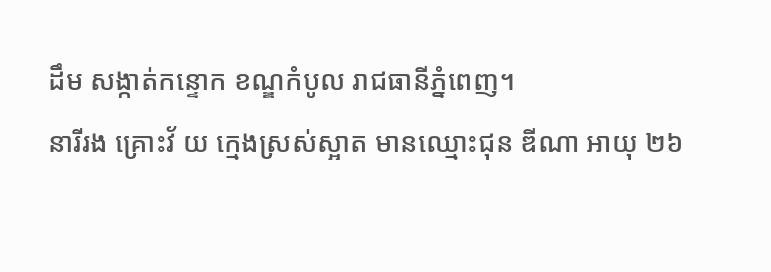ដឹម សង្កាត់កន្ទោក ខណ្ឌកំបូល រាជធានីភ្នំពេញ។
នារីរង គ្រោះវ័ យ ក្មេងស្រស់ស្អាត មានឈ្មោះជុន ឌីណា អាយុ ២៦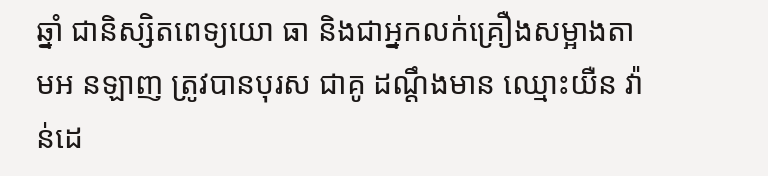ឆ្នាំ ជានិស្សិតពេទ្យយោ ធា និងជាអ្នកលក់គ្រឿងសម្អាងតាមអ នឡាញ ត្រូវបានបុរស ជាគូ ដណ្តឹងមាន ឈ្មោះយឺន វ៉ាន់ដេ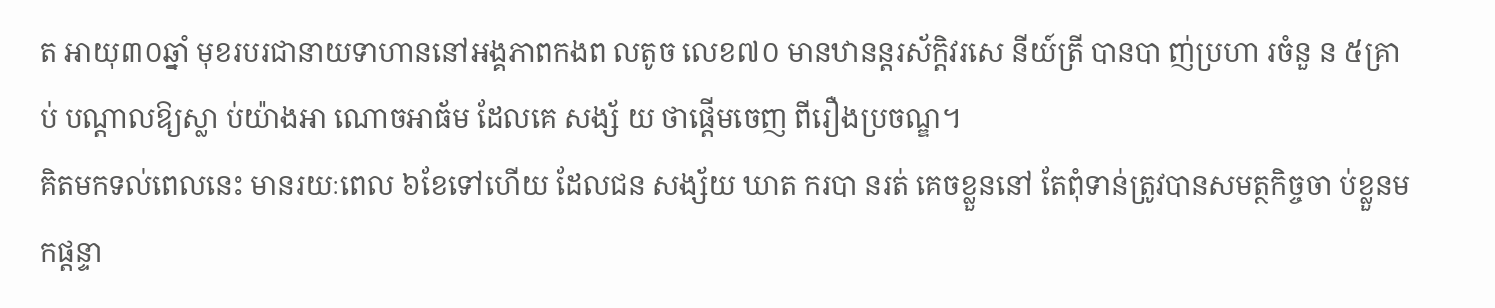ត អាយុ៣០ឆ្នាំ មុខរបរជានាយទាហាននៅអង្គភាពកងព លតូច លេខ៧០ មានឋានន្តរស័ក្តិវរសេ នីយ៍ត្រី បានបា ញ់ប្រហា រចំនួ ន ៥គ្រាប់ បណ្តាលឱ្យស្លា ប់យ៉ាងអា ណោចអាធ័ម ដែលគេ សង្ស័ យ ថាផ្តើមចេញ ពីរឿងប្រចណ្ឌ។
គិតមកទល់ពេលនេះ មានរយៈពេល ៦ខែទៅហើយ ដែលជន សង្ស័យ ឃាត ករបា នរត់ គេចខ្លួននៅ តែពុំទាន់ត្រូវបានសមត្ថកិច្ចចា ប់ខ្លួនម កផ្តន្ទា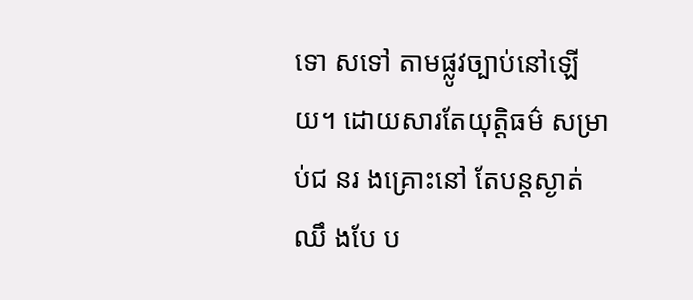ទោ សទៅ តាមផ្លូវច្បាប់នៅឡើយ។ ដោយសារតែយុត្តិធម៌ សម្រាប់ជ នរ ងគ្រោះនៅ តែបន្តស្ងាត់ ឈឹ ងបែ ប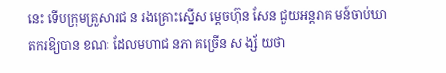នេះ ទើបក្រុមគ្រួសារជ ន រងគ្រោះស្នើស ម្តេចហ៊ុន សែន ជួយអន្តរាគ មន៍ចាប់ឃាតករឱ្យបាន ខណៈ ដែលមហាជ នភា គច្រើន ស ង្ស័ យថា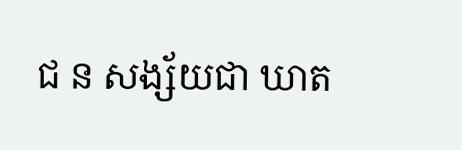ជ ន សង្ស័យជា ឃាត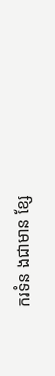ករទំន ងជាមាន ខ្សែ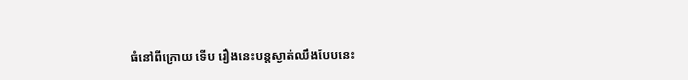ធំនៅពីក្រោយ ទើប រឿងនេះបន្តស្ងាត់ឈឹងបែបនេះ